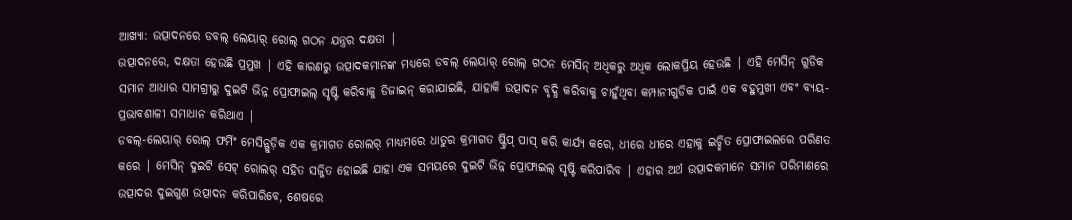ଆଖ୍ୟା: ଉତ୍ପାଦନରେ ଡବଲ୍ ଲେୟାର୍ ରୋଲ୍ ଗଠନ ଯନ୍ତ୍ରର ଦକ୍ଷତା |
ଉତ୍ପାଦନରେ, ଦକ୍ଷତା ହେଉଛି ପ୍ରମୁଖ | ଏହି କାରଣରୁ ଉତ୍ପାଦକମାନଙ୍କ ମଧ୍ୟରେ ଡବଲ୍ ଲେୟାର୍ ରୋଲ୍ ଗଠନ ମେସିନ୍ ଅଧିକରୁ ଅଧିକ ଲୋକପ୍ରିୟ ହେଉଛି | ଏହି ମେସିନ୍ ଗୁଡିକ ସମାନ ଆଧାର ସାମଗ୍ରୀରୁ ଦୁଇଟି ଭିନ୍ନ ପ୍ରୋଫାଇଲ୍ ସୃଷ୍ଟି କରିବାକୁ ଡିଜାଇନ୍ କରାଯାଇଛି, ଯାହାକି ଉତ୍ପାଦନ ବୃଦ୍ଧି କରିବାକୁ ଚାହୁଁଥିବା କମ୍ପାନୀଗୁଡିକ ପାଇଁ ଏକ ବହୁମୁଖୀ ଏବଂ ବ୍ୟୟ-ପ୍ରଭାବଶାଳୀ ସମାଧାନ କରିଥାଏ |
ଡବଲ୍-ଲେୟାର୍ ରୋଲ୍ ଫର୍ମିଂ ମେସିନ୍ଗୁଡ଼ିକ ଏକ କ୍ରମାଗତ ରୋଲର୍ ମାଧ୍ୟମରେ ଧାତୁର କ୍ରମାଗତ ଷ୍ଟ୍ରିପ୍ ପାସ୍ କରି କାର୍ଯ୍ୟ କରେ, ଧୀରେ ଧୀରେ ଏହାକୁ ଇଚ୍ଛିତ ପ୍ରୋଫାଇଲରେ ପରିଣତ କରେ | ମେସିନ୍ ଦୁଇଟି ସେଟ୍ ରୋଲର୍ ସହିତ ସଜ୍ଜିତ ହୋଇଛି ଯାହା ଏକ ସମୟରେ ଦୁଇଟି ଭିନ୍ନ ପ୍ରୋଫାଇଲ୍ ସୃଷ୍ଟି କରିପାରିବ | ଏହାର ଅର୍ଥ ଉତ୍ପାଦକମାନେ ସମାନ ପରିମାଣରେ ଉତ୍ପାଦର ଦୁଇଗୁଣ ଉତ୍ପାଦନ କରିପାରିବେ, ଶେଷରେ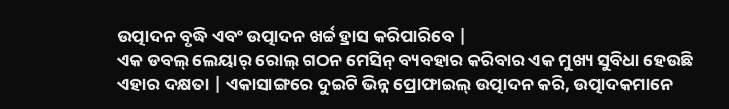ଉତ୍ପାଦନ ବୃଦ୍ଧି ଏବଂ ଉତ୍ପାଦନ ଖର୍ଚ୍ଚ ହ୍ରାସ କରିପାରିବେ |
ଏକ ଡବଲ୍ ଲେୟାର୍ ରୋଲ୍ ଗଠନ ମେସିନ୍ ବ୍ୟବହାର କରିବାର ଏକ ମୁଖ୍ୟ ସୁବିଧା ହେଉଛି ଏହାର ଦକ୍ଷତା | ଏକାସାଙ୍ଗରେ ଦୁଇଟି ଭିନ୍ନ ପ୍ରୋଫାଇଲ୍ ଉତ୍ପାଦନ କରି, ଉତ୍ପାଦକମାନେ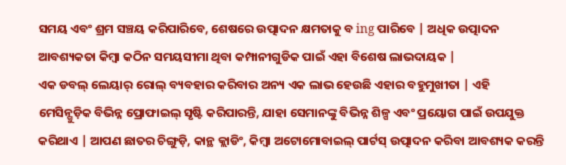ସମୟ ଏବଂ ଶ୍ରମ ସଞ୍ଚୟ କରିପାରିବେ, ଶେଷରେ ଉତ୍ପାଦନ କ୍ଷମତାକୁ ବ ing ପାରିବେ | ଅଧିକ ଉତ୍ପାଦନ ଆବଶ୍ୟକତା କିମ୍ବା କଠିନ ସମୟସୀମା ଥିବା କମ୍ପାନୀଗୁଡିକ ପାଇଁ ଏହା ବିଶେଷ ଲାଭଦାୟକ |
ଏକ ଡବଲ୍ ଲେୟାର୍ ରୋଲ୍ ବ୍ୟବହାର କରିବାର ଅନ୍ୟ ଏକ ଲାଭ ହେଉଛି ଏହାର ବହୁମୁଖୀତା | ଏହି ମେସିନ୍ଗୁଡ଼ିକ ବିଭିନ୍ନ ପ୍ରୋଫାଇଲ୍ ସୃଷ୍ଟି କରିପାରନ୍ତି, ଯାହା ସେମାନଙ୍କୁ ବିଭିନ୍ନ ଶିଳ୍ପ ଏବଂ ପ୍ରୟୋଗ ପାଇଁ ଉପଯୁକ୍ତ କରିଥାଏ | ଆପଣ ଛାତର ଚିଙ୍ଗୁଡ଼ି, କାନ୍ଥ କ୍ଲାଡିଂ, କିମ୍ବା ଅଟୋମୋବାଇଲ୍ ପାର୍ଟସ୍ ଉତ୍ପାଦନ କରିବା ଆବଶ୍ୟକ କରନ୍ତି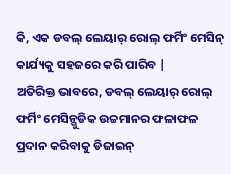କି, ଏକ ଡବଲ୍ ଲେୟାର୍ ରୋଲ୍ ଫର୍ମିଂ ମେସିନ୍ କାର୍ଯ୍ୟକୁ ସହଜରେ କରି ପାରିବ |
ଅତିରିକ୍ତ ଭାବରେ, ଡବଲ୍ ଲେୟାର୍ ରୋଲ୍ ଫର୍ମିଂ ମେସିନ୍ଗୁଡିକ ଉଚ୍ଚମାନର ଫଳାଫଳ ପ୍ରଦାନ କରିବାକୁ ଡିଜାଇନ୍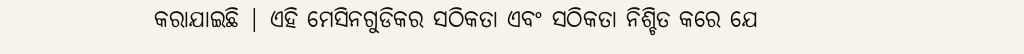କରାଯାଇଛି | ଏହି ମେସିନଗୁଡିକର ସଠିକତା ଏବଂ ସଠିକତା ନିଶ୍ଚିତ କରେ ଯେ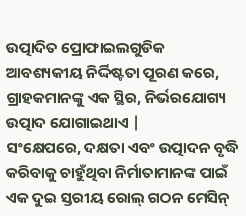ଉତ୍ପାଦିତ ପ୍ରୋଫାଇଲଗୁଡିକ ଆବଶ୍ୟକୀୟ ନିର୍ଦ୍ଦିଷ୍ଟତା ପୂରଣ କରେ, ଗ୍ରାହକମାନଙ୍କୁ ଏକ ସ୍ଥିର, ନିର୍ଭରଯୋଗ୍ୟ ଉତ୍ପାଦ ଯୋଗାଇଥାଏ |
ସଂକ୍ଷେପରେ, ଦକ୍ଷତା ଏବଂ ଉତ୍ପାଦନ ବୃଦ୍ଧି କରିବାକୁ ଚାହୁଁଥିବା ନିର୍ମାତାମାନଙ୍କ ପାଇଁ ଏକ ଦୁଇ ସ୍ତରୀୟ ରୋଲ୍ ଗଠନ ମେସିନ୍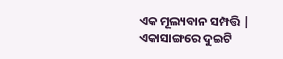ଏକ ମୂଲ୍ୟବାନ ସମ୍ପତ୍ତି | ଏକାସାଙ୍ଗରେ ଦୁଇଟି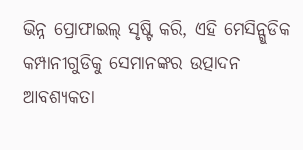ଭିନ୍ନ ପ୍ରୋଫାଇଲ୍ ସୃଷ୍ଟି କରି, ଏହି ମେସିନ୍ଗୁଡିକ କମ୍ପାନୀଗୁଡିକୁ ସେମାନଙ୍କର ଉତ୍ପାଦନ ଆବଶ୍ୟକତା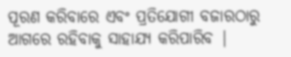ପୂରଣ କରିବାରେ ଏବଂ ପ୍ରତିଯୋଗୀ ବଜାରଠାରୁ ଆଗରେ ରହିବାକୁ ସାହାଯ୍ୟ କରିପାରିବ |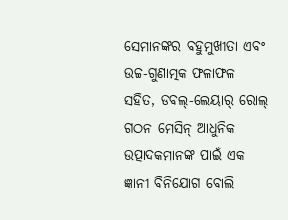ସେମାନଙ୍କର ବହୁମୁଖୀତା ଏବଂ ଉଚ୍ଚ-ଗୁଣାତ୍ମକ ଫଳାଫଳ ସହିତ, ଡବଲ୍-ଲେୟାର୍ ରୋଲ୍ ଗଠନ ମେସିନ୍ ଆଧୁନିକ ଉତ୍ପାଦକମାନଙ୍କ ପାଇଁ ଏକ ଜ୍ଞାନୀ ବିନିଯୋଗ ବୋଲି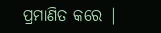ପ୍ରମାଣିତ କରେ |